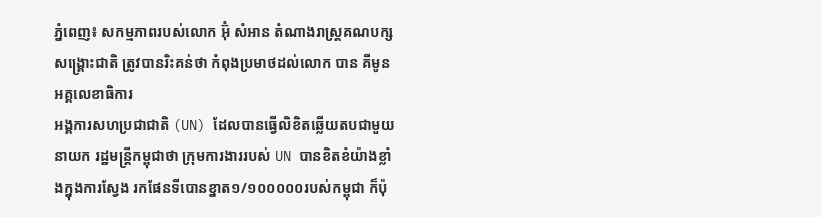ភ្នំពេញ៖ សកម្មភាពរបស់លោក អ៊ុំ សំអាន តំណាងរាស្ត្រគណបក្សសង្គ្រោះជាតិ ត្រូវបានរិះគន់ថា កំពុងប្រមាថដល់លោក បាន គីមូន អគ្គលេខាធិការ
អង្គការសហប្រជាជាតិ (UN) ដែលបានធ្វើលិខិតឆ្លើយតបជាមួយនាយក រដ្ឋមន្ត្រីកម្ពុជាថា ក្រុមការងាររបស់ UN បានខិតខំយ៉ាងខ្លាំងក្នុងការស្វែង រកផែនទីបោនខ្នាត១/១០០០០០របស់កម្ពុជា ក៏ប៉ុ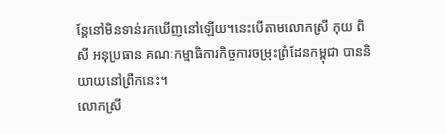ន្តែនៅមិនទាន់រកឃើញនៅឡើយ។នេះបើតាមលោកស្រី កុយ ពិសី អនុប្រធាន គណៈកម្មាធិការកិច្ចការចម្រុះព្រំដែនកម្ពុជា បាននិយាយនៅព្រឺកនេះ។
លោកស្រី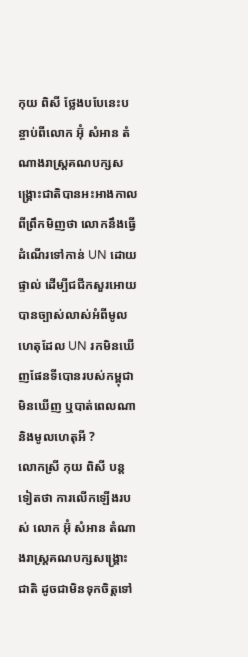កុយ ពិសី ថ្លែងបបែនេះបន្ចាប់ពីលោក អ៊ុំ សំអាន តំណាងរាស្ត្រគណបក្សសង្គ្រោះជាតិបានអះអាងកាលពីព្រឹកមិញថា លោកនឹងធ្វើដំណើរទៅកាន់ UN ដោយផ្ទាល់ ដើម្បីជជីកសួរអោយបានច្បាស់លាស់អំពីមូលហេតុដែល UN រកមិនឃើញផែនទីបោនរបស់កម្ពុជាមិនឃើញ ឬបាត់ពេលណា និងមូលហេតុអី ?
លោកស្រី កុយ ពិសី បន្តទៀតថា ការលើកឡើងរបស់ លោក អ៊ុំ សំអាន តំណាងរាស្ត្រគណបក្សសង្គ្រោះជាតិ ដូចជាមិនទុកចិត្តទៅ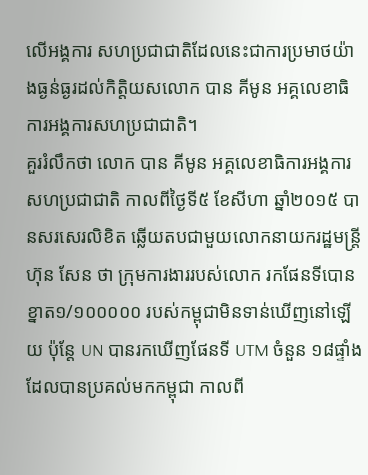លើអង្គការ សហប្រជាជាតិដែលនេះជាការប្រមាថយ៉ាងធ្ងន់ធ្ងរដល់កិត្តិយសលោក បាន គីមូន អគ្គលេខាធិការអង្គការសហប្រជាជាតិ។
គួររំលឹកថា លោក បាន គីមូន អគ្គលេខាធិការអង្គការសហប្រជាជាតិ កាលពីថ្ងៃទី៥ ខែសីហា ឆ្នាំ២០១៥ បានសរសេរលិខិត ឆ្លើយតបជាមួយលោកនាយករដ្ឋមន្ត្រី ហ៊ុន សែន ថា ក្រុមការងាររបស់លោក រកផែនទីបោន ខ្នាត១/១០០០០០ របស់កម្ពុជាមិនទាន់ឃើញនៅឡើយ ប៉ុន្តែ UN បានរកឃើញផែនទី UTM ចំនួន ១៨ផ្ទាំង ដែលបានប្រគល់មកកម្ពុជា កាលពី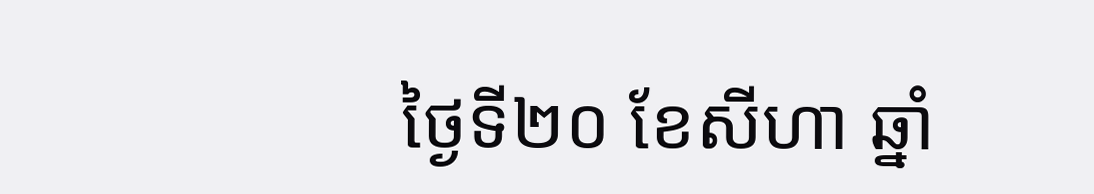ថ្ងៃទី២០ ខែសីហា ឆ្នាំ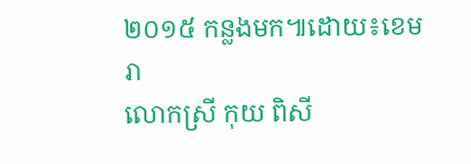២០១៥ កន្លងមក៕ដោយ៖ខេមរា
លោកស្រី កុយ ពិសី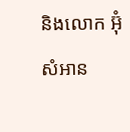និងលោក អ៊ុំ សំអាន